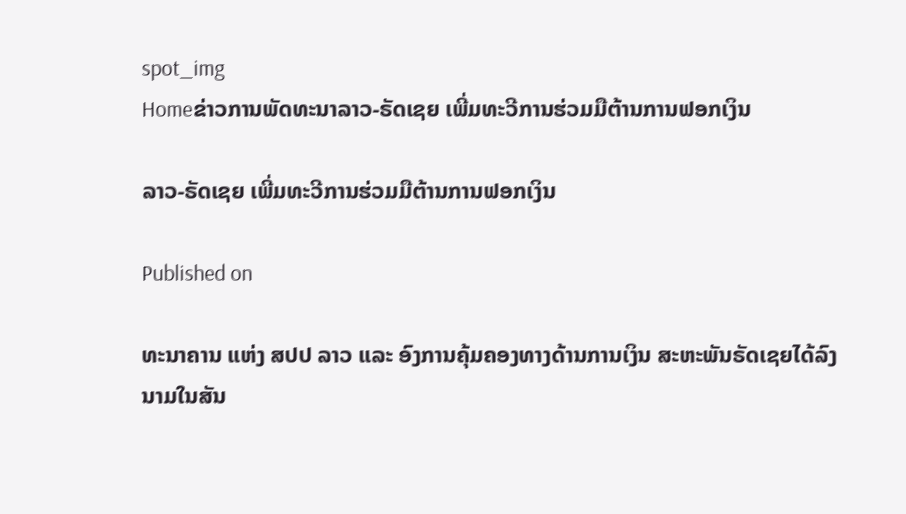spot_img
Homeຂ່າວການພັດທະນາລາວ-ຣັດເຊຍ ເພີ່ມທະວີການຮ່ວມມືຕ້ານການຟອກເງິນ

ລາວ-ຣັດເຊຍ ເພີ່ມທະວີການຮ່ວມມືຕ້ານການຟອກເງິນ

Published on

ທະນາຄານ ແຫ່ງ ສປປ ລາວ ແລະ ອົງການຄຸ້ມຄອງທາງດ້ານການເງິນ ສະຫະພັນຣັດເຊຍໄດ້ລົງນາມໃນສັນ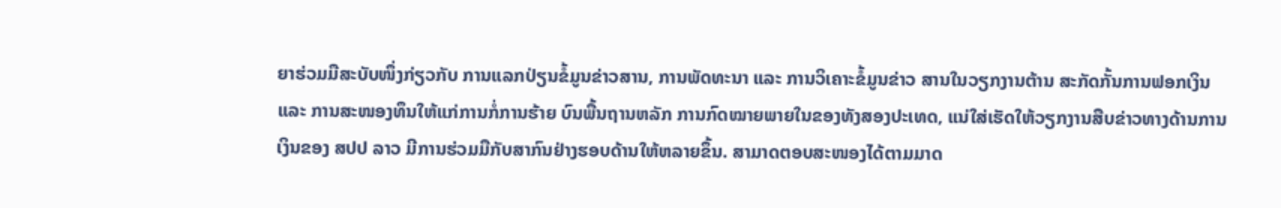ຍາຮ່ວມມືສະບັບໜຶ່ງກ່ຽວກັບ ການແລກປ່ຽນຂໍ້ມູນຂ່າວສານ, ການພັດທະນາ ແລະ ການວິເຄາະຂໍ້ມູນຂ່າວ ສານໃນວຽກງານຕ້ານ ສະກັດກັ້ນການຟອກເງິນ ແລະ ການສະໜອງທຶນໃຫ້ແກ່ການກໍ່ການຮ້າຍ ບົນພື້ນຖານຫລັກ ການກົດໝາຍພາຍໃນຂອງທັງສອງປະເທດ, ແນ່ໃສ່ເຮັດໃຫ້ວຽກງານສືບຂ່າວທາງດ້ານການເງິນຂອງ ສປປ ລາວ ມີການຮ່ວມມືກັບສາກົນຢ່າງຮອບດ້ານໃຫ້ຫລາຍຂຶ້ນ. ສາມາດຕອບສະໜອງໄດ້ຕາມມາດ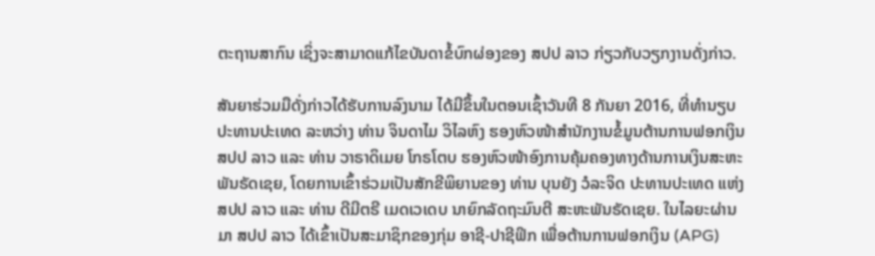ຕະຖານສາກົນ ເຊິ່ງຈະສາມາດແກ້ໄຂບັນດາຂໍ້ບົກຜ່ອງຂອງ ສປປ ລາວ ກ່ຽວກັບວຽກງານດັ່ງກ່າວ.

ສັນຍາຮ່ວມມືດັ່ງກ່າວໄດ້ຮັບການລົງນາມ ໄດ້ມີຂຶ້ນໃນຕອນເຊົ້າວັນທີ 8 ກັນຍາ 2016, ທີ່ທຳນຽບປະທານປະເທດ ລະຫວ່າງ ທ່ານ ຈິນດາໄມ ວິໄລຫົງ ຮອງຫົວໜ້າສໍານັກງານຂໍ້ມູນຕ້ານການຟອກເງິນ ສປປ ລາວ ແລະ ທ່ານ ວາຣາດິເມຍ ໂກຣໂຕບ ຮອງຫົວໜ້າອົງການຄຸ້ມຄອງທາງດ້ານການເງິນສະຫະພັນຣັດເຊຍ, ໂດຍການເຂົ້າຮ່ວມເປັນສັກຂີພິຍານຂອງ ທ່ານ ບຸນຍັງ ວໍລະຈິດ ປະທານປະເທດ ແຫ່ງ ສປປ ລາວ ແລະ ທ່ານ ດີມີຕຣີ ເມດເວເດບ ນາຍົກລັດຖະມົນຕີ ສະຫະພັນຣັດເຊຍ. ໃນໄລຍະຜ່ານມາ ສປປ ລາວ ໄດ້ເຂົ້າເປັນສະມາຊິກຂອງກຸ່ມ ອາຊີ-ປາຊີຟິກ ເພື່ອຕ້ານການຟອກເງິນ (APG)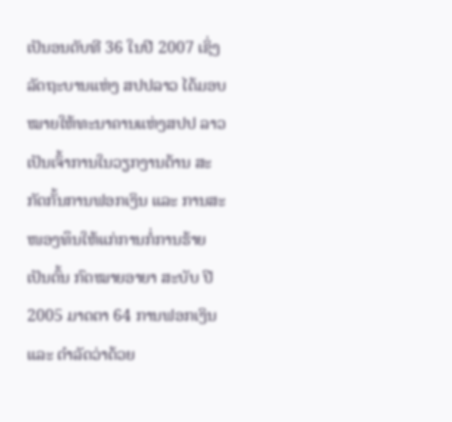ເປັນອນດັບທີ 36 ໃນປີ 2007 ເຊິ່ງລັດຖະບານແຫ່ງ ສປປລາວ ໄດ້ມອບໝາຍໃຫ້ທະນາຄານແຫ່ງສປປ ລາວ ເປັນເຈົ້າການໃນວຽກງານຕ້ານ ສະກັດກັ້ນການຟອກເງິນ ແລະ ການສະໜອງທຶນໃຫ້ແກ່ການກໍ່ການຮ້າຍ ເປັນຕົ້ນ ກົດໝາຍອາຍາ ສະບັບ ປີ 2005 ມາດຕາ 64 ການຟອກເງິນ ແລະ ດຳລັດວ່າດ້ວຍ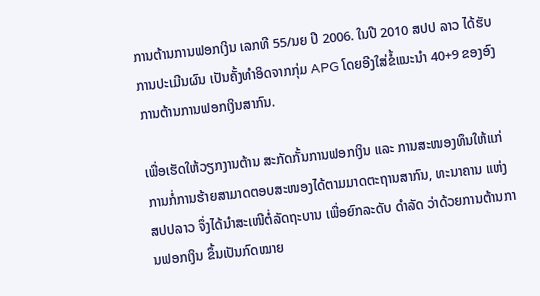ການຕ້ານການຟອກເງິນ ເລກທີ 55/ນຍ ປີ 2006. ໃນປີ 2010 ສປປ ລາວ ໄດ້ຮັບການປະເມີນຜົນ ເປັນຄັ້ງທຳອິດຈາກກຸ່ມ APG ໂດຍອີງໃສ່ຂໍ້ແນະນຳ 40+9 ຂອງອົງການຕ້ານການຟອກເງິນສາກົນ.

ເພື່ອເຮັດໃຫ້ວຽກງານຕ້ານ ສະກັດກັ້ນການຟອກເງິນ ແລະ ການສະໜອງທຶນໃຫ້ແກ່ການກໍ່ການຮ້າຍສາມາດຕອບສະໜອງໄດ້ຕາມມາດຕະຖານສາກົນ, ທະນາຄານ ແຫ່ງ ສປປລາວ ຈຶ່ງໄດ້ນຳສະເໜີຕໍ່ລັດຖະບານ ເພື່ອຍົກລະດັບ ດຳລັດ ວ່າດ້ວຍການຕ້ານການຟອກເງິນ ຂຶ້ນເປັນກົດໝາຍ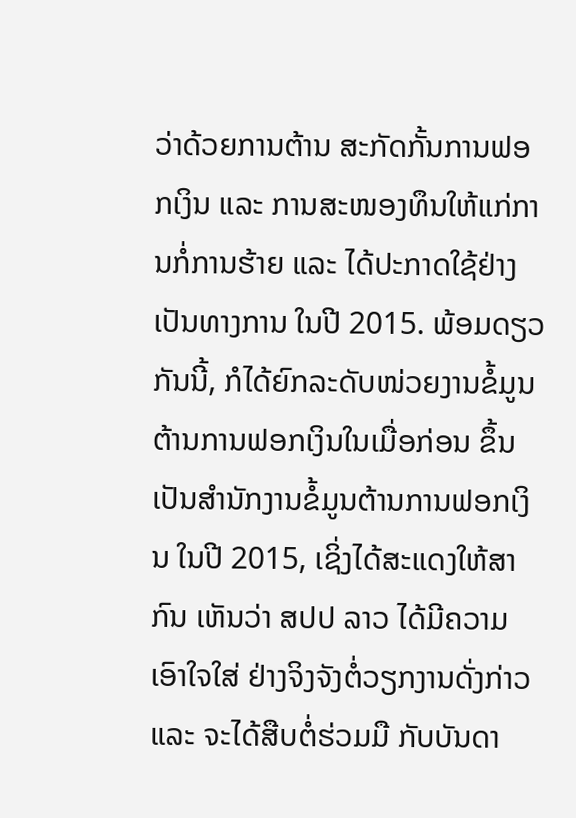ວ່າດ້ວຍການຕ້ານ ສະກັດກັ້ນການຟອກເງິນ ແລະ ການສະໜອງທຶນໃຫ້ແກ່ການກໍ່ການຮ້າຍ ແລະ ໄດ້ປະກາດໃຊ້ຢ່າງເປັນທາງການ ໃນປີ 2015. ພ້ອມດຽວກັນນີ້, ກໍໄດ້ຍົກລະດັບໜ່ວຍງານຂໍ້ມູນ ຕ້ານການຟອກເງິນໃນເມື່ອກ່ອນ ຂຶ້ນເປັນສຳນັກງານຂໍ້ມູນຕ້ານການຟອກເງິນ ໃນປີ 2015, ເຊິ່ງໄດ້ສະແດງໃຫ້ສາກົນ ເຫັນວ່າ ສປປ ລາວ ໄດ້ມີຄວາມເອົາໃຈໃສ່ ຢ່າງຈິງຈັງຕໍ່ວຽກງານດັ່ງກ່າວ ແລະ ຈະໄດ້ສືບຕໍ່ຮ່ວມມື ກັບບັນດາ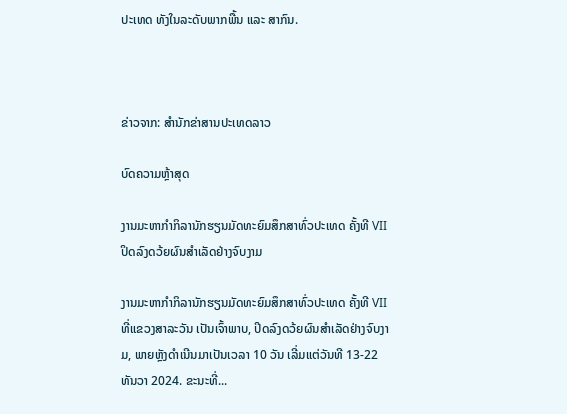ປະເທດ ທັງໃນລະດັບພາກພື້ນ ແລະ ສາກົນ.



ຂ່າວຈາກ: ສຳນັກຂ່າສານປະເທດລາວ

ບົດຄວາມຫຼ້າສຸດ

ງານມະຫາກຳກິລານັກຮຽນມັດທະຍົມສຶກສາທົ່ວປະເທດ ຄັ້ງທີ VII ປິດລົງດວ້ຍຜົນສໍາເລັດຢ່າງຈົບງາມ

ງານມະຫາກຳກິລານັກຮຽນມັດທະຍົມສຶກສາທົ່ວປະເທດ ຄັ້ງທີ VII ທີ່ແຂວງສາລະວັນ ເປັນເຈົ້າພາບ, ປິດລົງດວ້ຍຜົນສໍາເລັດຢ່າງຈົບງາມ, ພາຍຫຼັງດໍາເນີນມາເປັນເວລາ 10 ວັນ ເລີ່ມແຕ່ວັນທີ 13-22 ທັນວາ 2024. ຂະນະທີ່...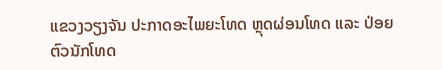ແຂວງວຽງຈັນ ປະກາດອະໄພຍະໂທດ ຫຼຸດຜ່ອນໂທດ ແລະ ປ່ອຍຕົວນັກໂທດ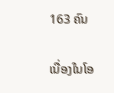163 ຄົນ

ເນື່ອງໃນໂອ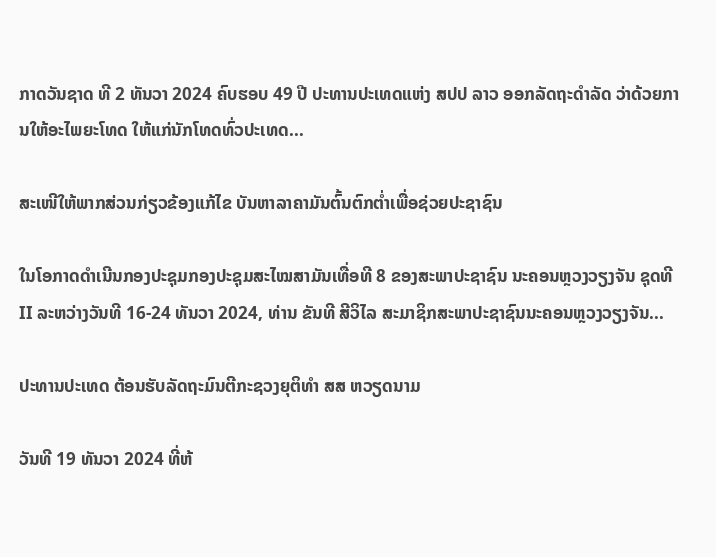ກາດວັນຊາດ ທີ 2 ທັນວາ 2024 ຄົບຮອບ 49 ປີ ປະທານປະເທດແຫ່ງ ສປປ ລາວ ອອກລັດຖະດໍາລັດ ວ່າດ້ວຍການໃຫ້ອະໄພຍະໂທດ ໃຫ້ແກ່ນັກໂທດທົ່ວປະເທດ...

ສະເໜີໃຫ້ພາກສ່ວນກ່ຽວຂ້ອງແກ້ໄຂ ບັນຫາລາຄາມັນຕົ້ນຕົກຕໍ່າເພື່ອຊ່ວຍປະຊາຊົນ

ໃນໂອກາດດຳເນີນກອງປະຊຸມກອງປະຊຸມສະໄໝສາມັນເທື່ອທີ 8 ຂອງສະພາປະຊາຊົນ ນະຄອນຫຼວງວຽງຈັນ ຊຸດທີ II ລະຫວ່າງວັນທີ 16-24 ທັນວາ 2024, ທ່ານ ຂັນທີ ສີວິໄລ ສະມາຊິກສະພາປະຊາຊົນນະຄອນຫຼວງວຽງຈັນ...

ປະທານປະເທດ ຕ້ອນຮັບລັດຖະມົນຕີກະຊວງຍຸຕິທຳ ສສ ຫວຽດນາມ

ວັນທີ 19 ທັນວາ 2024 ທີ່ຫ້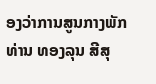ອງວ່າການສູນກາງພັກ ທ່ານ ທອງລຸນ ສີສຸ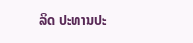ລິດ ປະທານປະ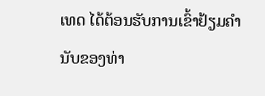ເທດ ໄດ້ຕ້ອນຮັບການເຂົ້າຢ້ຽມຄຳນັບຂອງທ່າ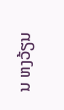ນ ຫງວ້ຽນ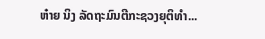ຫ໋າຍ ນິງ ລັດຖະມົນຕີກະຊວງຍຸຕິທຳ...